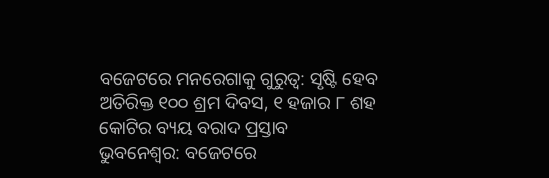ବଜେଟରେ ମନରେଗାକୁ ଗୁରୁତ୍ୱ: ସୃଷ୍ଟି ହେବ ଅତିରିକ୍ତ ୧୦୦ ଶ୍ରମ ଦିବସ, ୧ ହଜାର ୮ ଶହ କୋଟିର ବ୍ୟୟ ବରାଦ ପ୍ରସ୍ତାବ
ଭୁବନେଶ୍ୱର: ବଜେଟରେ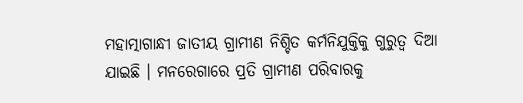ମହାତ୍ମାଗାନ୍ଧୀ ଜାତୀୟ ଗ୍ରାମୀଣ ନିଶ୍ଚିତ କର୍ମନିଯୁକ୍ତିକୁ ଗୁରୁତ୍ୱ ଦିଆ ଯାଇଛି । ମନରେଗାରେ ପ୍ରତି ଗ୍ରାମୀଣ ପରିବାରକୁ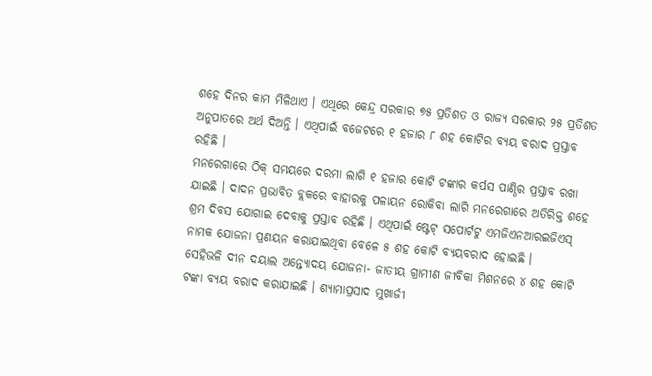ଶହେ ଦିନର କାମ ମିଳିଥାଏ । ଏଥିରେ କେନ୍ଦ୍ର ସରକାର ୭୫ ପ୍ରତିଶତ ଓ ରାଜ୍ୟ ସରକାର ୨୫ ପ୍ରତିଶତ ଅନୁପାତରେ ଅର୍ଥ ଦିଅନ୍ତି । ଏଥିପାଇଁ ବଜେଟରେ ୧ ହଜାର ୮ ଶହ କୋଟିର ବ୍ୟୟ ବରାଦ ପ୍ରସ୍ତାବ ରହିଛି ।
ମନରେଗାରେ ଠିକ୍ ସମୟରେ ଦରମା ଲାଗି ୧ ହଜାର କୋଟି ଟଙ୍କାର କର୍ପସ ପାଣ୍ଠିର ପ୍ରସ୍ତାବ ରଖା ଯାଇଛି । ଦାଦନ ପ୍ରଭାବିତ ବ୍ଲକରେ ବାହାରକୁ ପଳାୟନ ରୋକିବା ଲାଗି ମନରେଗାରେ ଅତିରିକ୍ତ ଶହେ ଶ୍ରମ ଦିବସ ଯୋଗାଇ ଦେବାକୁ ପ୍ରସ୍ତାବ ରହିଛି । ଏଥିପାଇଁ ଷ୍ଟେଟ୍ ସପୋର୍ଟଟୁ ଏମଜିଏନଆରଇଜିଏସ୍ ନାମକ ଯୋଜନା ପ୍ରଣୟନ କରାଯାଇଥିବା ବେଳେ ୫ ଶହ କୋଟି ବ୍ୟୟବରାଦ ହୋଇଛି ।
ସେହିଭଳି ଦୀନ ଦୟାଲ ଅନ୍ତ୍ୟୋଦୟ ଯୋଜନା- ଜାତୀୟ ଗ୍ରାମୀଣ ଜୀବିକା ମିଶନରେ ୪ ଶହ କୋଟି ଟଙ୍କା ବ୍ୟୟ ବରାଦ କରାଯାଇଛି । ଶ୍ୟାମାପ୍ରସାଦ ମୁଖାର୍ଜୀ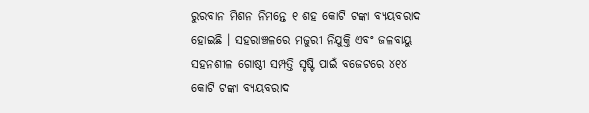ରୁରବାନ ମିଶନ ନିମନ୍ତେ ୧ ଶହ କୋଟି ଟଙ୍କା ବ୍ୟୟବରାଦ ହୋଇଛି । ସହରାଞ୍ଚଳରେ ମଜୁରୀ ନିଯୁକ୍ତି ଏବଂ ଜଳବାୟୁ ସହନଶୀଳ ଗୋଷ୍ଠୀ ସମ୍ପତ୍ତି ସୃଷ୍ଟି ପାଇଁ ବଜେଟରେ ୪୧୪ କୋଟି ଟଙ୍କା ବ୍ୟୟବରାଦ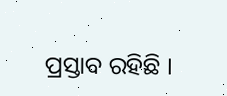ପ୍ରସ୍ତାବ ରହିଛି ।